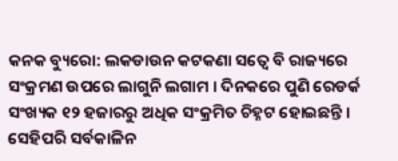କନକ ବ୍ୟୁରୋ: ଲକଡାଉନ କଟକଣା ସତ୍ୱେ ବି ରାଜ୍ୟରେ ସଂକ୍ରମଣ ଉପରେ ଲାଗୁନି ଲଗାମ । ଦିନକରେ ପୁଣି ରେଡର୍କ ସଂଖ୍ୟକ ୧୨ ହଜାରରୁ ଅଧିକ ସଂକ୍ରମିତ ଚିହ୍ନଟ ହୋଇଛନ୍ତି । ସେହିପରି ସର୍ବକାଳିନ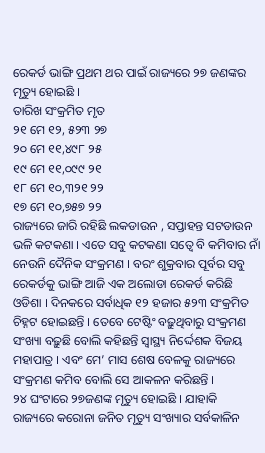ରେକର୍ଡ ଭାଙ୍ଗି ପ୍ରଥମ ଥର ପାଇଁ ରାଜ୍ୟରେ ୨୭ ଜଣଙ୍କର ମୃତ୍ୟୁ ହୋଇଛି ।
ତାରିଖ ସଂକ୍ରମିତ ମୃତ
୨୧ ମେ ୧୨, ୫୨୩ ୨୭
୨୦ ମେ ୧୧,୪୯୮ ୨୫
୧୯ ମେ ୧୧,୦୯୯ ୨୧
୧୮ ମେ ୧୦,୩୨୧ ୨୨
୧୭ ମେ ୧୦,୭୫୭ ୨୨
ରାଜ୍ୟରେ ଜାରି ରହିଛି ଲକଡାଉନ , ସପ୍ତାହନ୍ତ ସଟଡାଉନ ଭଳି କଟକଣା । ଏତେ ସବୁ କଟକଣା ସତ୍ୱେ ବି କମିବାର ନାଁ ନେଉନି ଦୈନିକ ସଂକ୍ରମଣ । ବରଂ ଶୁକ୍ରବାର ପୂର୍ବର ସବୁ ରେକର୍ଡକୁ ଭାଙ୍ଗି ଆଜି ଏକ ଅଲୋଡା ରେକର୍ଡ କରିଛି ଓଡିଶା । ଦିନକରେ ସର୍ବାଧିକ ୧୨ ହଜାର ୫୨୩ ସଂକ୍ରମିତ ଚିହ୍ନଟ ହୋଇଛନ୍ତି । ତେବେ ଟେଷ୍ଟିଂ ବଢ଼ୁଥିବାରୁ ସଂକ୍ରମଣ ସଂଖ୍ୟା ବଢ଼ୁଛି ବୋଲି କହିଛନ୍ତି ସ୍ୱାସ୍ଥ୍ୟ ନିର୍ଦ୍ଦେଶକ ବିଜୟ ମହାପାତ୍ର । ଏବଂ ମେ’ ମାସ ଶେଷ ବେଳକୁ ରାଜ୍ୟରେ ସଂକ୍ରମଣ କମିବ ବୋଲି ସେ ଆକଳନ କରିଛନ୍ତି ।
୨୪ ଘଂଟାରେ ୨୭ଜଣଙ୍କ ମୃତ୍ୟୁ ହୋଇଛି । ଯାହାକି ରାଜ୍ୟରେ କରୋନା ଜନିତ ମୃତ୍ୟୁ ସଂଖ୍ୟାର ସର୍ବକାଳିନ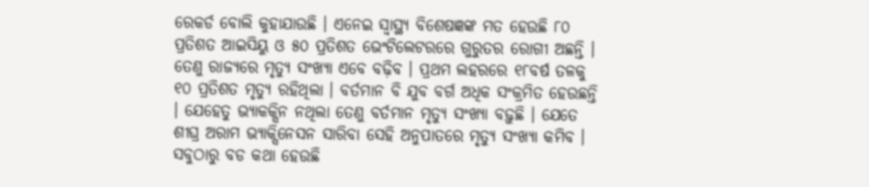ରେକର୍ଡ ବୋଲି କୁହାଯାଉଛି । ଏନେଇ ସ୍ୱାସ୍ଥ୍ୟ ବିଶେଷଜ୍ଞଙ୍କ ମତ ହେଉଛି ୮୦ ପ୍ରତିଶତ ଆଇସିୟୁ ଓ ୫୦ ପ୍ରତିଶତ ଭେଂଟିଲେଟରରେ ଗୁରୁତର ରୋଗୀ ଅଛନ୍ତି । ତେଣୁ ରାଜ୍ୟରେ ମୃତ୍ୟୁ ସଂଖ୍ୟା ଏବେ ବଢ଼ିବ । ପ୍ରଥମ ଲହରରେ ୧୮ବର୍ଷ ତଳକୁ ୧୦ ପ୍ରତିଶତ ମୃତ୍ୟୁ ରହିଥିଲା । ବର୍ତମାନ ବି ଯୁବ ବର୍ଗ ଅଧିକ ସଂକ୍ରମିତ ହେଉଛନ୍ତି । ଯେହେତୁ ଭ୍ୟାକକ୍ସିନ ନଥିଲା ତେଣୁ ବର୍ତମାନ ମୃତ୍ୟୁ ସଂଖ୍ୟା ବଢ଼ୁଛି । ଯେତେ ଶୀଘ୍ର ଅରାମ ଭ୍ୟାକ୍ସିନେସନ ସାରିବା ସେହି ଅନୁପାତରେ ମୃତ୍ୟୁ ସଂଖ୍ୟା କମିବ ।
ସବୁଠାରୁ ବଡ କଥା ହେଉଛି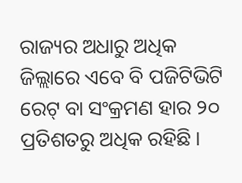ରାଜ୍ୟର ଅଧାରୁ ଅଧିକ ଜିଲ୍ଲାରେ ଏବେ ବି ପଜିଟିଭିଟି ରେଟ୍ ବା ସଂକ୍ରମଣ ହାର ୨୦ ପ୍ରତିଶତରୁ ଅଧିକ ରହିଛି ।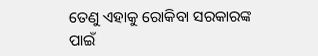ତେଣୁ ଏହାକୁ ରୋକିବା ସରକାରଙ୍କ ପାଇଁ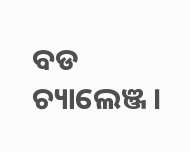ବଡ ଚ୍ୟାଲେଞ୍ଜ ।